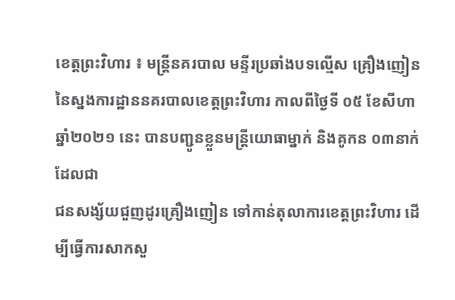ខេត្តព្រះវិហារ ៖ មន្ត្រីនគរបាល មន្ទីរប្រឆាំងបទល្មើស គ្រឿងញៀន នៃស្នងការដ្ឋាននគរបាលខេត្តព្រះវិហារ កាលពីថ្ងៃទី ០៥ ខែសីហា ឆ្នាំ២០២១ នេះ បានបញ្ជូនខ្លួនមន្ត្រីយោធាម្នាក់ និងគូកន ០៣នាក់ ដែលជា
ជនសង្ស័យជួញដូរគ្រឿងញៀន ទៅកាន់តុលាការខេត្តព្រះវិហារ ដើម្បីធ្វើការសាកសួ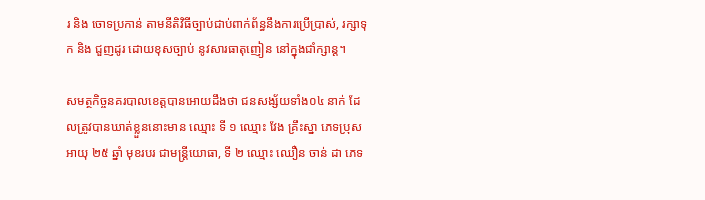រ និង ចោទប្រកាន់ តាមនីតិវិធីច្បាប់ជាប់ពាក់ព័ន្ធនឹងការប្រើប្រាស់, រក្សាទុក និង ជួញដូរ ដោយខុសច្បាប់ នូវសារធាតុញៀន នៅក្នុងជាំក្សាន្ត។

សមត្ថកិច្ចនគរបាលខេត្តបានអោយដឹងថា ជនសង្ស័យទាំង០៤ នាក់ ដែលត្រូវបានឃាត់ខ្លួននោះមាន ឈ្មោះ ទី ១ ឈ្មោះ វែង គ្រឹះស្នា ភេទប្រុស អាយុ ២៥ ឆ្នាំ មុខរបរ ជាមន្ត្រីយោធា, ទី ២ ឈ្មោះ ឈឿន ចាន់ ដា ភេទ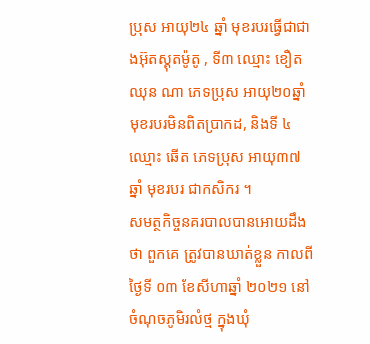ប្រុស អាយុ២៤ ឆ្នាំ មុខរបរធ្វើជាជាងអ៊ុតស្គុតម៉ូតូ , ទី៣ ឈ្មោះ ខឿត ឈុន ណា ភេទប្រុស អាយុ២០ឆ្នាំ មុខរបរមិនពិតប្រាកដ, និងទី ៤ ឈ្មោះ ឆើត ភេទប្រុស អាយុ៣៧ ឆ្នាំ មុខរបរ ជាកសិករ ។
សមត្ថកិច្ចនគរបាលបានអោយដឹងថា ពួកគេ ត្រូវបានឃាត់ខ្លួន កាលពីថ្ងៃទី ០៣ ខែសីហាឆ្នាំ ២០២១ នៅចំណុចភូមិរលំថ្ម ក្នុងឃុំ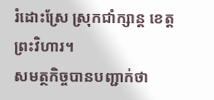រំដោះស្រែ ស្រុកជាំក្សាន្ត ខេត្តព្រះវិហារ។
សមត្ថកិច្ចបានបញ្ជាក់ថា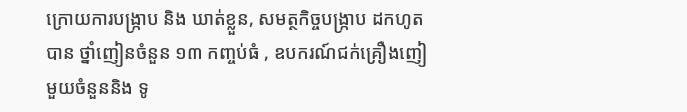ក្រោយការបង្ក្រាប និង ឃាត់ខ្លួន, សមត្ថកិច្ចបង្ក្រាប ដកហូតបាន ថ្នាំញៀនចំនួន ១៣ កញ្ចប់ធំ , ឧបករណ៍ជក់គ្រឿងញៀ មួយចំនួននិង ទូ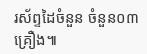រស័ព្ទដៃចំនួន ចំនួន០៣ គ្រឿង៕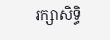រក្សាសិទ្ធិ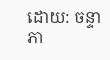ដោយ: ចន្ទា ភា